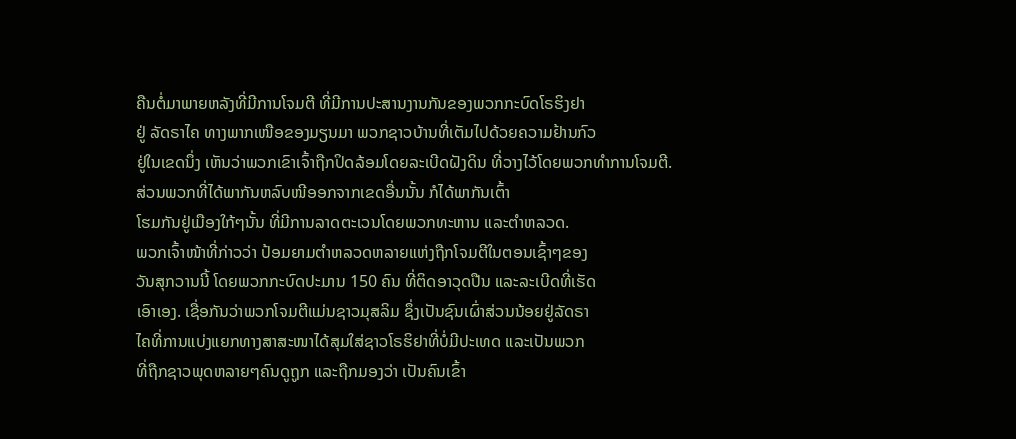ຄືນຕໍ່ມາພາຍຫລັງທີ່ມີການໂຈມຕີ ທີ່ມີການປະສານງານກັນຂອງພວກກະບົດໂຣຮິງຢາ
ຢູ່ ລັດຣາໄຄ ທາງພາກເໜືອຂອງມຽນມາ ພວກຊາວບ້ານທີ່ເຕັມໄປດ້ວຍຄວາມຢ້ານກົວ
ຢູ່ໃນເຂດນຶ່ງ ເຫັນວ່າພວກເຂົາເຈົ້າຖືກປິດລ້ອມໂດຍລະເບີດຝັງດິນ ທີ່ວາງໄວ້ໂດຍພວກທໍາການໂຈມຕີ. ສ່ວນພວກທີ່ໄດ້ພາກັນຫລົບໜີອອກຈາກເຂດອື່ນນັ້ນ ກໍໄດ້ພາກັນເຕົ້າ
ໂຮມກັນຢູ່ເມືອງໃກ້ໆນັ້ນ ທີ່ມີການລາດຕະເວນໂດຍພວກທະຫານ ແລະຕຳຫລວດ.
ພວກເຈົ້າໜ້າທີ່ກ່າວວ່າ ປ້ອມຍາມຕຳຫລວດຫລາຍແຫ່ງຖືກໂຈມຕີໃນຕອນເຊົ້າໆຂອງ
ວັນສຸກວານນີ້ ໂດຍພວກກະບົດປະມານ 150 ຄົນ ທີ່ຕິດອາວຸດປືນ ແລະລະເບີດທີ່ເຮັດ
ເອົາເອງ. ເຊື່ອກັນວ່າພວກໂຈມຕີແມ່ນຊາວມຸສລິມ ຊຶ່ງເປັນຊົນເຜົ່າສ່ວນນ້ອຍຢູ່ລັດຣາ
ໄຄທີ່ການແບ່ງແຍກທາງສາສະໜາໄດ້ສຸມໃສ່ຊາວໂຣຮິຢາທີ່ບໍ່ມີປະເທດ ແລະເປັນພວກ
ທີ່ຖືກຊາວພຸດຫລາຍໆຄົນດູຖູກ ແລະຖືກມອງວ່າ ເປັນຄົນເຂົ້າ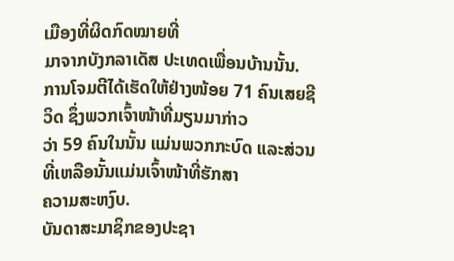ເມືອງທີ່ຜິດກົດໝາຍທີ່
ມາຈາກບັງກລາເດັສ ປະເທດເພື່ອນບ້ານນັ້ນ.
ການໂຈມຕີໄດ້ເຮັດໃຫ້ຢ່າງໜ້ອຍ 71 ຄົນເສຍຊີວິດ ຊຶ່ງພວກເຈົ້າໜ້າທີ່ມຽນມາກ່າວ
ວ່າ 59 ຄົນໃນນັ້ນ ແມ່ນພວກກະບົດ ແລະສ່ວນທີ່ເຫລືອນັ້ນແມ່ນເຈົ້າໜ້າທີ່ຮັກສາ
ຄວາມສະຫງົບ.
ບັນດາສະມາຊິກຂອງປະຊາ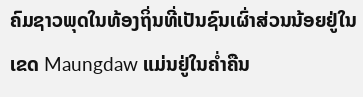ຄົມຊາວພຸດໃນທ້ອງຖິ່ນທີ່ເປັນຊົນເຜົ່າສ່ວນນ້ອຍຢູ່ໃນ
ເຂດ Maungdaw ແມ່ນຢູ່ໃນຄໍ່າຄືນ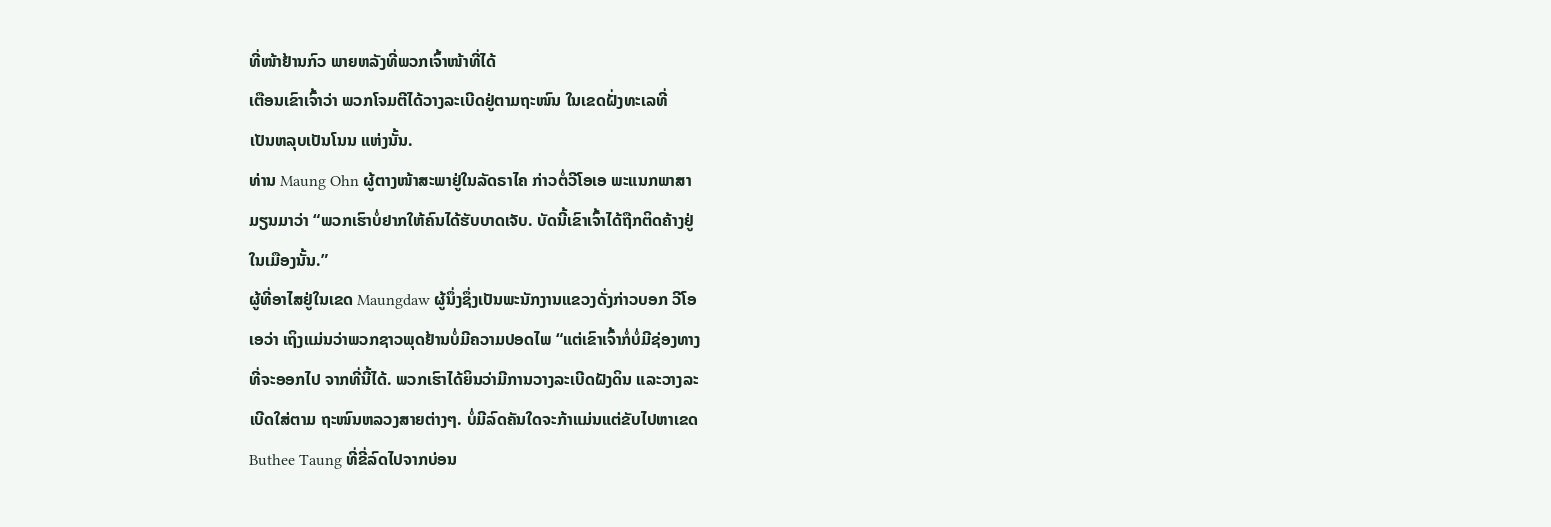ທີ່ໜ້າຢ້ານກົວ ພາຍຫລັງທີ່ພວກເຈົ້າໜ້າທີ່ໄດ້
ເຕືອນເຂົາເຈົ້າວ່າ ພວກໂຈມຕີໄດ້ວາງລະເບີດຢູ່ຕາມຖະໜົນ ໃນເຂດຝັ່ງທະເລທີ່
ເປັນຫລຸບເປັນໂນນ ແຫ່ງນັ້ນ.
ທ່ານ Maung Ohn ຜູ້ຕາງໜ້າສະພາຢູ່ໃນລັດຣາໄຄ ກ່າວຕໍ່ວີໂອເອ ພະແນກພາສາ
ມຽນມາວ່າ “ພວກເຮົາບໍ່ຢາກໃຫ້ຄົນໄດ້ຮັບບາດເຈັບ. ບັດນີ້ເຂົາເຈົ້າໄດ້ຖືກຕິດຄ້າງຢູ່
ໃນເມືອງນັ້ນ.”
ຜູ້ທີ່ອາໄສຢູ່ໃນເຂດ Maungdaw ຜູ້ນຶ່ງຊຶ່ງເປັນພະນັກງານແຂວງດັ່ງກ່າວບອກ ວີໂອ
ເອວ່າ ເຖິງແມ່ນວ່າພວກຊາວພຸດຢ້ານບໍ່ມີຄວາມປອດໄພ “ແຕ່ເຂົາເຈົ້າກໍ່ບໍ່ມີຊ່ອງທາງ
ທີ່ຈະອອກໄປ ຈາກທີ່ນີ້ໄດ້. ພວກເຮົາໄດ້ຍິນວ່າມີການວາງລະເບີດຝັງດິນ ແລະວາງລະ
ເບີດໃສ່ຕາມ ຖະໜົນຫລວງສາຍຕ່າງໆ. ບໍ່ມີລົດຄັນໃດຈະກ້າແມ່ນແຕ່ຂັບໄປຫາເຂດ
Buthee Taung ທີ່ຂີ່ລົດໄປຈາກບ່ອນ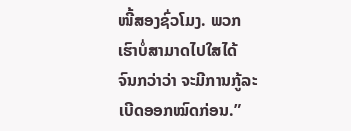ໜີ້ສອງຊົ່ວໂມງ. ພວກເຮົາບໍ່ສາມາດໄປໃສໄດ້
ຈົນກວ່າວ່າ ຈະມີການກູ້ລະເບີດອອກໝົດກ່ອນ.”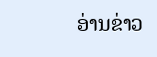ອ່ານຂ່າວ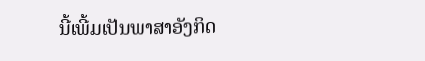ນີ້ເພີ້ມເປັນພາສາອັງກິດ